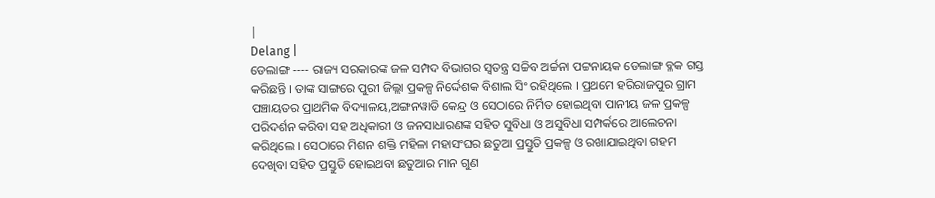|
Delang |
ଡେଲାଙ୍ଗ ---- ରାଜ୍ୟ ସରକାରଙ୍କ ଜଳ ସମ୍ପଦ ବିଭାଗର ସ୍ୱତନ୍ତ୍ର ସଚ୍ଚିବ ଅର୍ଚ୍ଚନା ପଟ୍ଟନାୟକ ଡେଲାଙ୍ଗ ବ୍ଳକ ଗସ୍ତ କରିଛନ୍ତି । ତାଙ୍କ ସାଙ୍ଗରେ ପୁରୀ ଜିଲ୍ଲା ପ୍ରକଳ୍ପ ନିର୍ଦ୍ଦେଶକ ବିଶାଲ ସିଂ ରହିଥିଲେ । ପ୍ରଥମେ ହରିରାଜପୁର ଗ୍ରାମ ପଞ୍ଚାୟତର ପ୍ରାଥମିକ ବିଦ୍ୟାଳୟ,ଅଙ୍ଗନୱାଡି କେନ୍ଦ୍ର ଓ ସେଠାରେ ନିର୍ମିତ ହୋଇଥିବା ପାନୀୟ ଜଳ ପ୍ରକଳ୍ପ ପରିଦର୍ଶନ କରିବା ସହ ଅଧିକାରୀ ଓ ଜନସାଧାରଣଙ୍କ ସହିତ ସୁବିଧା ଓ ଅସୁବିଧା ସମ୍ପର୍କରେ ଆଲେଚନା କରିଥିଲେ । ସେଠାରେ ମିଶନ ଶକ୍ତି ମହିଳା ମହାସଂଘର ଛତୁଆ ପ୍ରସ୍ତୁତି ପ୍ରକଳ୍ପ ଓ ରଖାଯାଇଥିବା ଗହମ ଦେଖିବା ସହିତ ପ୍ରସ୍ତୁତି ହୋଇଥବା ଛତୁଆର ମାନ ଗୁଣ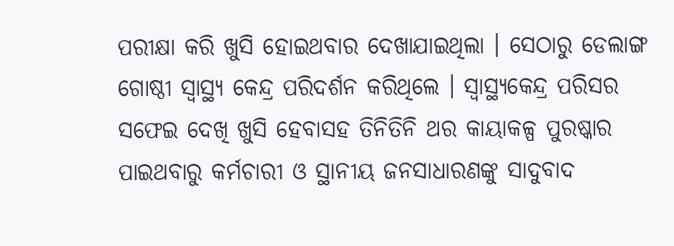ପରୀକ୍ଷା କରି ଖୁସି ହୋଇଥବାର ଦେଖାଯାଇଥିଲା । ସେଠାରୁ ଡେଲାଙ୍ଗ ଗୋଷ୍ଠୀ ସ୍ୱାସ୍ଥ୍ୟ କେନ୍ଦ୍ର ପରିଦର୍ଶନ କରିଥିଲେ । ସ୍ୱାସ୍ଥ୍ୟକେନ୍ଦ୍ର ପରିସର ସଫେଇ ଦେଖି ଖୁସି ହେବାସହ ତିନିତିନି ଥର କାୟାକଳ୍ପ ପୁରଷ୍କାର ପାଇଥବାରୁ କର୍ମଚାରୀ ଓ ସ୍ଥାନୀୟ ଜନସାଧାରଣଙ୍କୁ ସାଦୁବାଦ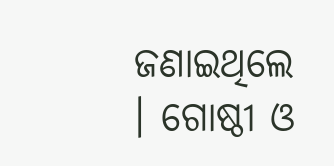ଜଣାଇଥିଲେ । ଗୋଷ୍ଠୀ ଓ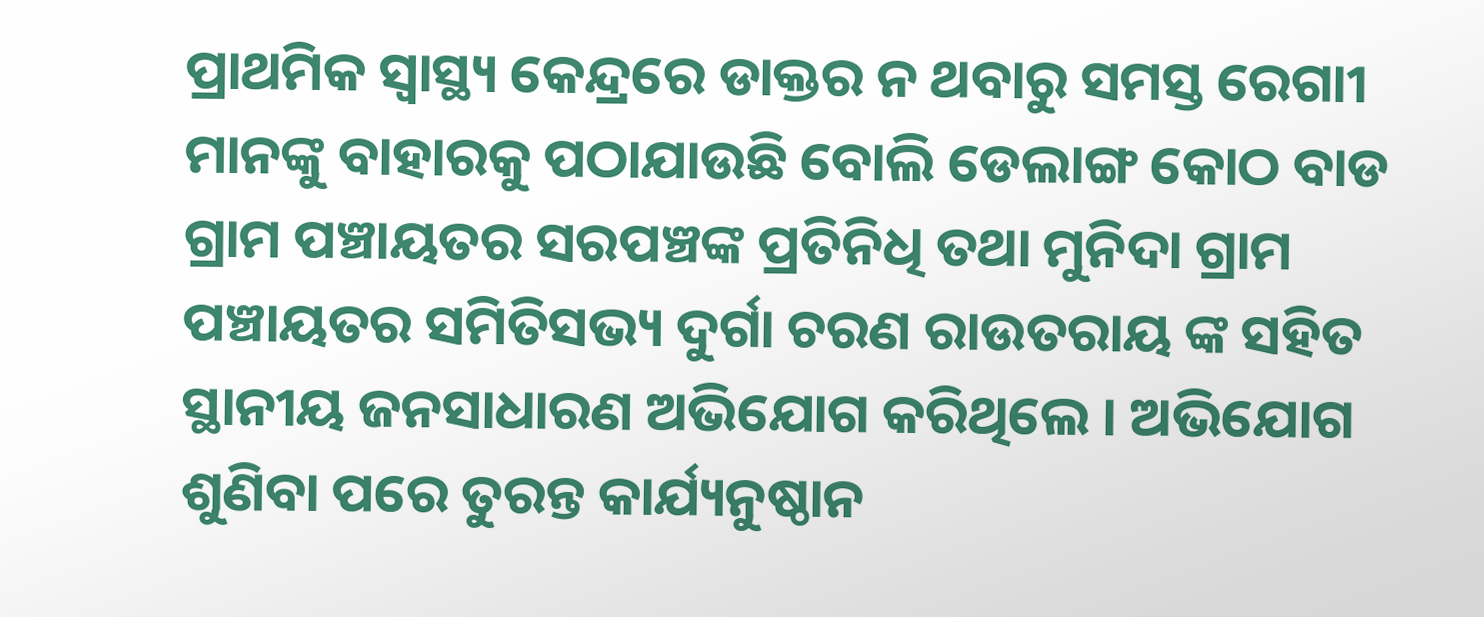ପ୍ରାଥମିକ ସ୍ୱାସ୍ଥ୍ୟ କେନ୍ଦ୍ରରେ ଡାକ୍ତର ନ ଥବାରୁ ସମସ୍ତ ରେଗାୀ ମାନଙ୍କୁ ବାହାରକୁ ପଠାଯାଉଛି ବୋଲି ଡେଲାଙ୍ଗ କୋଠ ବାଡ ଗ୍ରାମ ପଞ୍ଚାୟତର ସରପଞ୍ଚଙ୍କ ପ୍ରତିନିଧି ତଥା ମୁନିଦା ଗ୍ରାମ ପଞ୍ଚାୟତର ସମିତିସଭ୍ୟ ଦୁର୍ଗା ଚରଣ ରାଉତରାୟ ଙ୍କ ସହିତ ସ୍ଥାନୀୟ ଜନସାଧାରଣ ଅଭିଯୋଗ କରିଥିଲେ । ଅଭିଯୋଗ ଶୁଣିବା ପରେ ତୁରନ୍ତ କାର୍ଯ୍ୟନୁଷ୍ଠାନ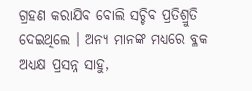ଗ୍ରହଣ କରାଯିବ ବୋଲି ସଚ୍ଚିବ ପ୍ରତିଶ୍ରୁତି ଦେଇଥିଲେ । ଅନ୍ୟ ମାନଙ୍କ ମଧ୍ୟରେ ବ୍ଳକ ଅଧ୍ୟକ୍ଷ ପ୍ରସନ୍ନ ସାହୁ,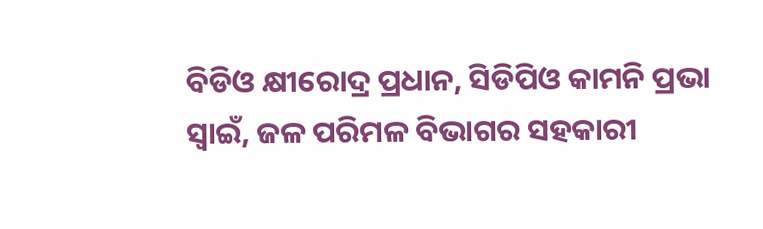ବିଡିଓ କ୍ଷୀରୋଦ୍ର ପ୍ରଧାନ, ସିଡିପିଓ କାମନି ପ୍ରଭା ସ୍ୱାଇଁ, ଜଳ ପରିମଳ ବିଭାଗର ସହକାରୀ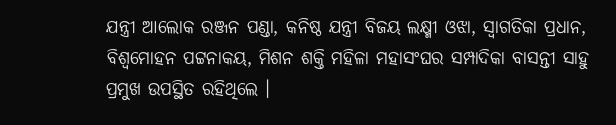ଯନ୍ତ୍ରୀ ଆଲୋକ ରଞ୍ଜନ ପଣ୍ଡା, କନିଷ୍ଠ ଯନ୍ତ୍ରୀ ବିଜୟ ଲକ୍ଷ୍ମୀ ଓଝା, ସ୍ୱାଗତିକା ପ୍ରଧାନ, ବିଶ୍ୱମୋହନ ପଟ୍ଟନାକୟ, ମିଶନ ଶକ୍ତି ମହିଳା ମହାସଂଘର ସମ୍ପାଦିକା ବାସନ୍ତୀ ସାହୁ ପ୍ରମୁଖ ଉପସ୍ଥିତ ରହିଥିଲେ ।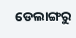ଡେଲାଙ୍ଗରୁ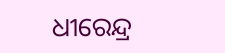ଧୀରେନ୍ଦ୍ର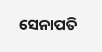ସେନାପତି